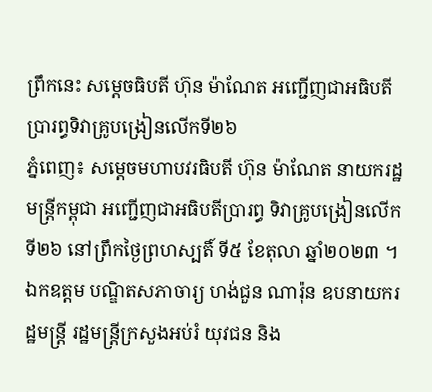ព្រឹកនេះ សម្តេចធិបតី ហ៊ុន ម៉ាណែត អញ្ជើញជាអធិបតីប្រារព្ធទិវាគ្រូបង្រៀនលើកទី២៦
ភ្នំពេញ៖ សម្តេចមហាបវរធិបតី ហ៊ុន ម៉ាណែត នាយករដ្ឋមន្ត្រីកម្ពុជា អញ្ជើញជាអធិបតីប្រារព្ធ ទិវាគ្រូបង្រៀនលើកទី២៦ នៅព្រឹកថ្ងៃព្រហស្បតិ៍ ទី៥ ខែតុលា ឆ្នាំ២០២៣ ។
ឯកឧត្តម បណ្ឌិតសភាចារ្យ ហង់ជួន ណារ៉ុន ឧបនាយករដ្ឋមន្ត្រី រដ្ឋមន្ត្រីក្រសួងអប់រំ យុវជន និង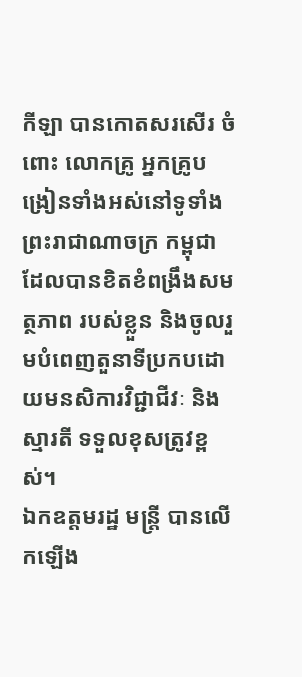កីឡា បានកោតសរសើរ ចំពោះ លោកគ្រូ អ្នកគ្រូបង្រៀនទាំងអស់នៅទូទាំងព្រះរាជាណាចក្រ កម្ពុជា ដែលបានខិតខំពង្រឹងសមត្ថភាព របស់ខ្លួន និងចូលរួមបំពេញតួនាទីប្រកបដោយមនសិការវិជ្ជាជីវៈ និងស្មារតី ទទួលខុសត្រូវខ្ពស់។
ឯកឧត្តមរដ្ឋ មន្ត្រី បានលើកឡើង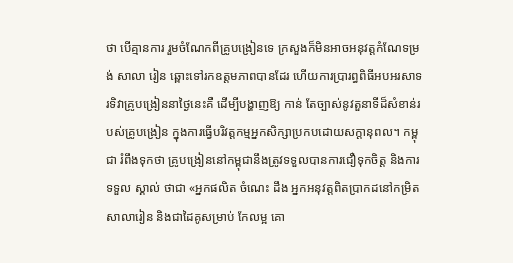ថា បើគ្មានការ រួមចំណែកពីគ្រូបង្រៀនទេ ក្រសួងក៏មិនអាចអនុវត្តកំណែទម្រង់ សាលា រៀន ឆ្ពោះទៅរកឧត្តមភាពបានដែរ ហើយការប្រារព្ធពិធីអបអរសាទរទិវាគ្រូបង្រៀននាថ្ងៃនេះគឺ ដើម្បីបង្ហាញឱ្យ កាន់ តែច្បាស់នូវតួនាទីដ៏សំខាន់របស់គ្រូបង្រៀន ក្នុងការធ្វើបរិវត្តកម្មអ្នកសិក្សាប្រកបដោយសក្តានុពល។ កម្ពុជា រំពឹងទុកថា គ្រូបង្រៀននៅកម្ពុជានឹងត្រូវទទួលបានការជឿទុកចិត្ត និងការទទួល ស្គាល់ ថាជា «អ្នកផលិត ចំណេះ ដឹង អ្នកអនុវត្តពិតប្រាកដនៅកម្រិតសាលារៀន និងជាដៃគូសម្រាប់ កែលម្អ គោ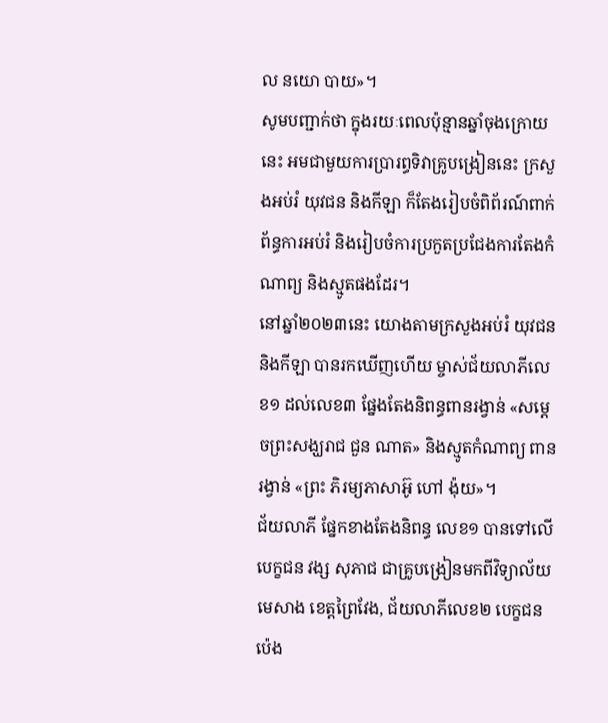ល នយោ បាយ»។
សូមបញ្ជាក់ថា ក្នុងរយៈពេលប៉ុន្មានឆ្នាំចុងក្រោយនេះ អមជាមួយការប្រារព្ធទិវាគ្រូបង្រៀននេះ ក្រសួងអប់រំ យុវជន និងកីឡា ក៏តែងរៀបចំពិព័រណ៍ពាក់ព័ន្ធការអប់រំ និងរៀបចំការប្រកួតប្រជែងការតែងកំណាព្យ និងស្មូតផងដែរ។
នៅឆ្នាំ២០២៣នេះ យោងតាមក្រសួងអប់រំ យុវជន និងកីឡា បានរកឃើញហើយ ម្ចាស់ជ័យលាភីលេខ១ ដល់លេខ៣ ផ្នែងតែងនិពន្ធពានរង្វាន់ «សម្ដេចព្រះសង្ឃរាជ ជួន ណាត» និងស្មូតកំណាព្យ ពានរង្វាន់ «ព្រះ ភិរម្យភាសាអ៊ូ ហៅ ង៉ុយ»។
ជ័យលាភី ផ្នែកខាងតែងនិពន្ធ លេខ១ បានទៅលើបេក្ខជន វង្ស សុភាជ ជាគ្រូបង្រៀនមកពីវិទ្យាល័យមេសាង ខេត្តព្រៃវែង, ជ័យលាភីលេខ២ បេក្ខជន ប៉េង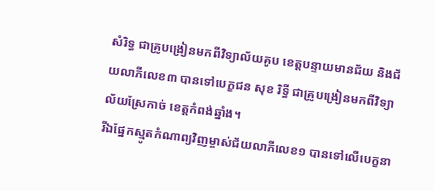សំរិទ្ធ ជាគ្រូបង្រៀនមកពីវិទ្យាល័យគូប ខេត្តបន្ទាយមានជ័យ និងជ័យលាភីលេខ៣ បានទៅបេក្ខជន សុខ រិទ្ធី ជាគ្រូបង្រៀនមកពីវិទ្យាល័យស្រែកាច់ ខេត្តកំពង់ឆ្នាំង។
រីឯផ្នែកស្មូតកំណាព្យវិញម្ចាស់ជ័យលាភីលេខ១ បានទៅលើបេក្ខនា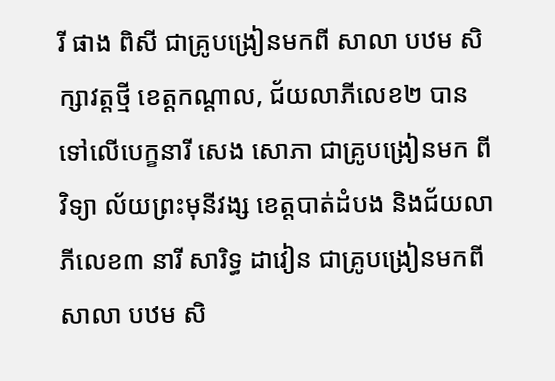រី ផាង ពិសី ជាគ្រូបង្រៀនមកពី សាលា បឋម សិក្សាវត្ដថ្មី ខេត្ដកណ្ដាល, ជ័យលាភីលេខ២ បានទៅលើបេក្ខនារី សេង សោភា ជាគ្រូបង្រៀនមក ពី វិទ្យា ល័យព្រះមុនីវង្ស ខេត្តបាត់ដំបង និងជ័យលាភីលេខ៣ នារី សារិទ្ធ ដាវៀន ជាគ្រូបង្រៀនមកពីសាលា បឋម សិ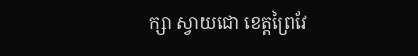ក្សា ស្វាយជោ ខេត្តព្រៃវែ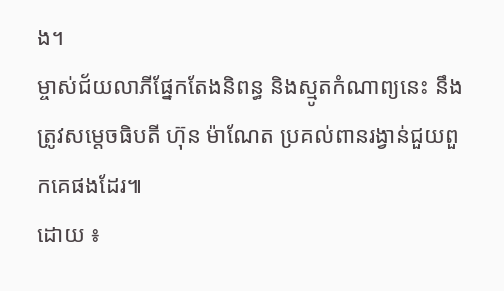ង។
ម្ចាស់ជ័យលាភីផ្នែកតែងនិពន្ធ និងស្មូតកំណាព្យនេះ នឹងត្រូវសម្តេចធិបតី ហ៊ុន ម៉ាណែត ប្រគល់ពានរង្វាន់ជួយពួកគេផងដែរ៕
ដោយ ៖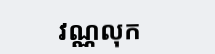វណ្ណលុក